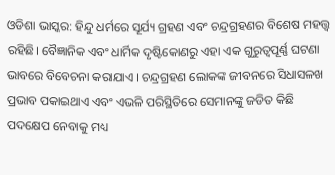ଓଡିଶା ଭାସ୍କର: ହିନ୍ଦୁ ଧର୍ମରେ ସୂର୍ଯ୍ୟ ଗ୍ରହଣ ଏବଂ ଚନ୍ଦ୍ରଗ୍ରହଣର ବିଶେଷ ମହତ୍ତ୍ୱ ରହିଛି। ବୈଜ୍ଞାନିକ ଏବଂ ଧାର୍ମିକ ଦୃଷ୍ଟିକୋଣରୁ ଏହା ଏକ ଗୁରୁତ୍ୱପୂର୍ଣ୍ଣ ଘଟଣା ଭାବରେ ବିବେଚନା କରାଯାଏ । ଚନ୍ଦ୍ରଗ୍ରହଣ ଲୋକଙ୍କ ଜୀବନରେ ସିଧାସଳଖ ପ୍ରଭାବ ପକାଇଥାଏ ଏବଂ ଏଭଳି ପରିସ୍ଥିତିରେ ସେମାନଙ୍କୁ ଜଡିତ କିଛି ପଦକ୍ଷେପ ନେବାକୁ ମଧ୍ୟ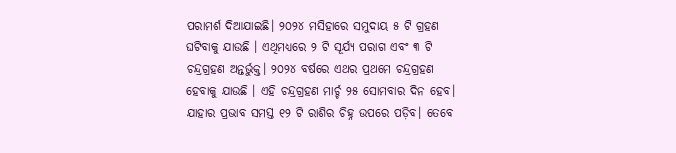ପରାମର୍ଶ ଦିଆଯାଇଛି। ୨୦୨୪ ମସିହାରେ ସମୁଦାୟ ୫ ଟି ଗ୍ରହଣ ଘଟିବାକୁ ଯାଉଛି । ଏଥିମଧ୍ୟରେ ୨ ଟି ସୂର୍ଯ୍ୟ ପରାଗ ଏବଂ ୩ ଟି ଚନ୍ଦ୍ରଗ୍ରହଣ ଅନ୍ତର୍ଭୁକ୍ତ। ୨୦୨୪ ବର୍ଷରେ ଏଥର ପ୍ରଥମେ ଚନ୍ଦ୍ରଗ୍ରହଣ ହେବାକୁ ଯାଉଛି । ଏହି ଚନ୍ଦ୍ରଗ୍ରହଣ ମାର୍ଚ୍ଚ ୨୫ ସୋମବାର ଦିନ ହେବ। ଯାହାର ପ୍ରଭାବ ସମସ୍ତ ୧୨ ଟି ରାଶିର ଚିହ୍ନ ଉପରେ ପଡ଼ିବ। ତେବେ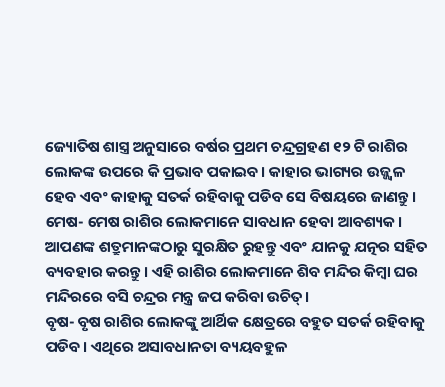ଜ୍ୟୋତିଷ ଶାସ୍ତ୍ର ଅନୁସାରେ ବର୍ଷର ପ୍ରଥମ ଚନ୍ଦ୍ରଗ୍ରହଣ ୧୨ ଟି ରାଶିର ଲୋକଙ୍କ ଉପରେ କି ପ୍ରଭାବ ପକାଇବ। କାହାର ଭାଗ୍ୟର ଉଜ୍ଜ୍ୱଳ ହେବ ଏବଂ କାହାକୁ ସତର୍କ ରହିବାକୁ ପଡିବ ସେ ବିଷୟରେ ଜାଣନ୍ତୁ।
ମେଷ- ମେଷ ରାଶିର ଲୋକମାନେ ସାବଧାନ ହେବା ଆବଶ୍ୟକ। ଆପଣଙ୍କ ଶତ୍ରୁମାନଙ୍କଠାରୁ ସୁରକ୍ଷିତ ରୁହନ୍ତୁ ଏବଂ ଯାନକୁ ଯତ୍ନର ସହିତ ବ୍ୟବହାର କରନ୍ତୁ। ଏହି ରାଶିର ଲୋକମାନେ ଶିବ ମନ୍ଦିର କିମ୍ବା ଘର ମନ୍ଦିରରେ ବସି ଚନ୍ଦ୍ରର ମନ୍ତ୍ର ଜପ କରିବା ଉଚିତ୍।
ବୃଷ- ବୃଷ ରାଶିର ଲୋକଙ୍କୁ ଆର୍ଥିକ କ୍ଷେତ୍ରରେ ବହୁତ ସତର୍କ ରହିବାକୁ ପଡିବ। ଏଥିରେ ଅସାବଧାନତା ବ୍ୟୟବହୁଳ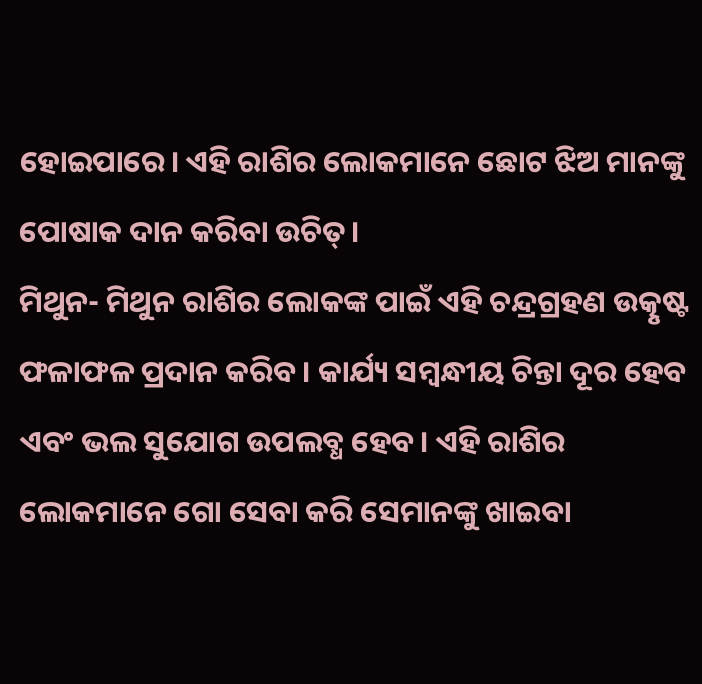ହୋଇପାରେ। ଏହି ରାଶିର ଲୋକମାନେ ଛୋଟ ଝିଅ ମାନଙ୍କୁ ପୋଷାକ ଦାନ କରିବା ଉଚିତ୍।
ମିଥୁନ- ମିଥୁନ ରାଶିର ଲୋକଙ୍କ ପାଇଁ ଏହି ଚନ୍ଦ୍ରଗ୍ରହଣ ଉତ୍କୃଷ୍ଟ ଫଳାଫଳ ପ୍ରଦାନ କରିବ। କାର୍ଯ୍ୟ ସମ୍ବନ୍ଧୀୟ ଚିନ୍ତା ଦୂର ହେବ ଏବଂ ଭଲ ସୁଯୋଗ ଉପଲବ୍ଧ ହେବ। ଏହି ରାଶିର ଲୋକମାନେ ଗୋ ସେବା କରି ସେମାନଙ୍କୁ ଖାଇବା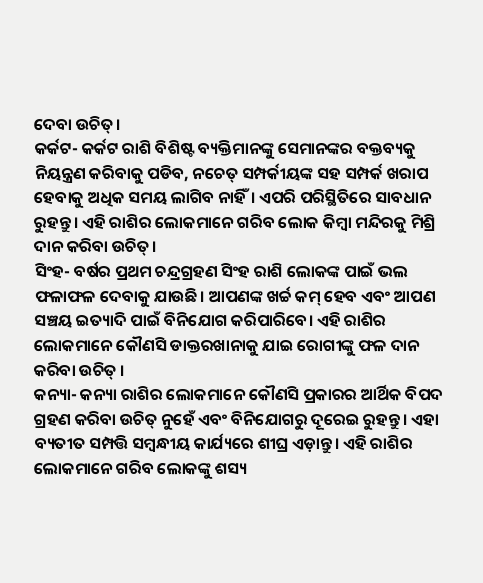ଦେବା ଉଚିତ୍।
କର୍କଟ- କର୍କଟ ରାଶି ବିଶିଷ୍ଟ ବ୍ୟକ୍ତିମାନଙ୍କୁ ସେମାନଙ୍କର ବକ୍ତବ୍ୟକୁ ନିୟନ୍ତ୍ରଣ କରିବାକୁ ପଡିବ, ନଚେତ୍ ସମ୍ପର୍କୀୟଙ୍କ ସହ ସମ୍ପର୍କ ଖରାପ ହେବାକୁ ଅଧିକ ସମୟ ଲାଗିବ ନାହିଁ। ଏପରି ପରିସ୍ଥିତିରେ ସାବଧାନ ରୁହନ୍ତୁ। ଏହି ରାଶିର ଲୋକମାନେ ଗରିବ ଲୋକ କିମ୍ବା ମନ୍ଦିରକୁ ମିଶ୍ରି ଦାନ କରିବା ଉଚିତ୍।
ସିଂହ- ବର୍ଷର ପ୍ରଥମ ଚନ୍ଦ୍ରଗ୍ରହଣ ସିଂହ ରାଶି ଲୋକଙ୍କ ପାଇଁ ଭଲ ଫଳାଫଳ ଦେବାକୁ ଯାଉଛି। ଆପଣଙ୍କ ଖର୍ଚ୍ଚ କମ୍ ହେବ ଏବଂ ଆପଣ ସଞ୍ଚୟ ଇତ୍ୟାଦି ପାଇଁ ବିନିଯୋଗ କରିପାରିବେ। ଏହି ରାଶିର ଲୋକମାନେ କୌଣସି ଡାକ୍ତରଖାନାକୁ ଯାଇ ରୋଗୀଙ୍କୁ ଫଳ ଦାନ କରିବା ଉଚିତ୍ ।
କନ୍ୟା- କନ୍ୟା ରାଶିର ଲୋକମାନେ କୌଣସି ପ୍ରକାରର ଆର୍ଥିକ ବିପଦ ଗ୍ରହଣ କରିବା ଉଚିତ୍ ନୁହେଁ ଏବଂ ବିନିଯୋଗରୁ ଦୂରେଇ ରୁହନ୍ତୁ। ଏହା ବ୍ୟତୀତ ସମ୍ପତ୍ତି ସମ୍ବନ୍ଧୀୟ କାର୍ଯ୍ୟରେ ଶୀଘ୍ର ଏଡ଼ାନ୍ତୁ। ଏହି ରାଶିର ଲୋକମାନେ ଗରିବ ଲୋକଙ୍କୁ ଶସ୍ୟ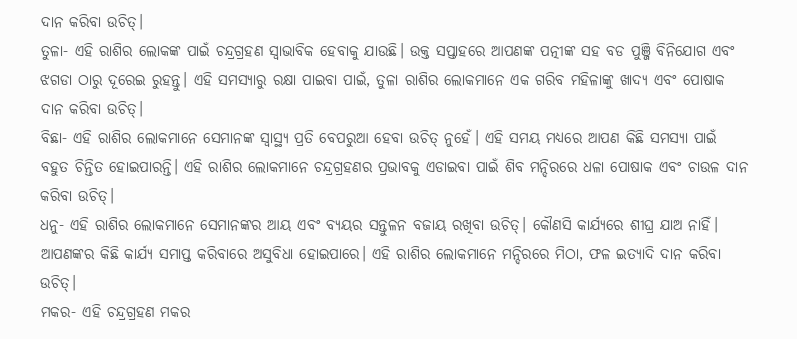ଦାନ କରିବା ଉଚିତ୍।
ତୁଳା- ଏହି ରାଶିର ଲୋକଙ୍କ ପାଇଁ ଚନ୍ଦ୍ରଗ୍ରହଣ ସ୍ୱାଭାବିକ ହେବାକୁ ଯାଉଛି। ଉକ୍ତ ସପ୍ତାହରେ ଆପଣଙ୍କ ପତ୍ନୀଙ୍କ ସହ ବଡ ପୁଞ୍ଜି ବିନିଯୋଗ ଏବଂ ଝଗଡା ଠାରୁ ଦୂରେଇ ରୁହନ୍ତୁ। ଏହି ସମସ୍ୟାରୁ ରକ୍ଷା ପାଇବା ପାଇଁ, ତୁଳା ରାଶିର ଲୋକମାନେ ଏକ ଗରିବ ମହିଳାଙ୍କୁ ଖାଦ୍ୟ ଏବଂ ପୋଷାକ ଦାନ କରିବା ଉଚିତ୍।
ବିଛା- ଏହି ରାଶିର ଲୋକମାନେ ସେମାନଙ୍କ ସ୍ୱାସ୍ଥ୍ୟ ପ୍ରତି ବେପରୁଆ ହେବା ଉଚିତ୍ ନୁହେଁ। ଏହି ସମୟ ମଧ୍ୟରେ ଆପଣ କିଛି ସମସ୍ୟା ପାଇଁ ବହୁତ ଚିନ୍ତିତ ହୋଇପାରନ୍ତି। ଏହି ରାଶିର ଲୋକମାନେ ଚନ୍ଦ୍ରଗ୍ରହଣର ପ୍ରଭାବକୁ ଏଡାଇବା ପାଇଁ ଶିବ ମନ୍ଦିରରେ ଧଳା ପୋଷାକ ଏବଂ ଚାଉଳ ଦାନ କରିବା ଉଚିତ୍।
ଧନୁ- ଏହି ରାଶିର ଲୋକମାନେ ସେମାନଙ୍କର ଆୟ ଏବଂ ବ୍ୟୟର ସନ୍ତୁଳନ ବଜାୟ ରଖିବା ଉଚିତ୍। କୌଣସି କାର୍ଯ୍ୟରେ ଶୀଘ୍ର ଯାଅ ନାହିଁ। ଆପଣଙ୍କର କିଛି କାର୍ଯ୍ୟ ସମାପ୍ତ କରିବାରେ ଅସୁବିଧା ହୋଇପାରେ। ଏହି ରାଶିର ଲୋକମାନେ ମନ୍ଦିରରେ ମିଠା, ଫଳ ଇତ୍ୟାଦି ଦାନ କରିବା ଉଚିତ୍।
ମକର- ଏହି ଚନ୍ଦ୍ରଗ୍ରହଣ ମକର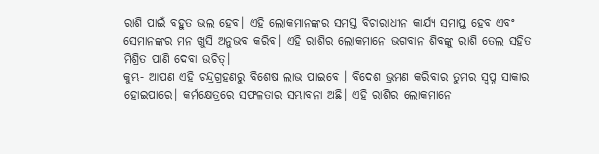ରାଶି ପାଇଁ ବହୁତ ଭଲ ହେବ। ଏହି ଲୋକମାନଙ୍କର ସମସ୍ତ ବିଚାରାଧୀନ କାର୍ଯ୍ୟ ସମାପ୍ତ ହେବ ଏବଂ ସେମାନଙ୍କର ମନ ଖୁସି ଅନୁଭବ କରିବ। ଏହି ରାଶିର ଲୋକମାନେ ଭଗବାନ ଶିବଙ୍କୁ ରାଶି ତେଲ ସହିତ ମିଶ୍ରିତ ପାଣି ଦେବା ଉଚିତ୍।
କୁମ୍ଭ- ଆପଣ ଏହି ଚନ୍ଦ୍ରଗ୍ରହଣରୁ ବିଶେଷ ଲାଭ ପାଇବେ । ବିଦେଶ ଭ୍ରମଣ କରିବାର ତୁମର ସ୍ୱପ୍ନ ସାକାର ହୋଇପାରେ। କର୍ମକ୍ଷେତ୍ରରେ ସଫଳତାର ସମ୍ଭାବନା ଅଛି। ଏହି ରାଶିର ଲୋକମାନେ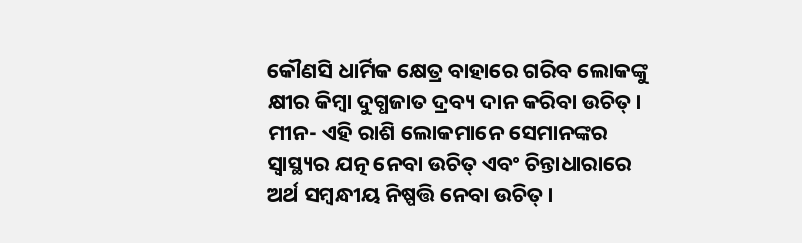କୌଣସି ଧାର୍ମିକ କ୍ଷେତ୍ର ବାହାରେ ଗରିବ ଲୋକଙ୍କୁ କ୍ଷୀର କିମ୍ବା ଦୁଗ୍ଧଜାତ ଦ୍ରବ୍ୟ ଦାନ କରିବା ଉଚିତ୍।
ମୀନ- ଏହି ରାଶି ଲୋକମାନେ ସେମାନଙ୍କର ସ୍ୱାସ୍ଥ୍ୟର ଯତ୍ନ ନେବା ଉଚିତ୍ ଏବଂ ଚିନ୍ତାଧାରାରେ ଅର୍ଥ ସମ୍ବନ୍ଧୀୟ ନିଷ୍ପତ୍ତି ନେବା ଉଚିତ୍।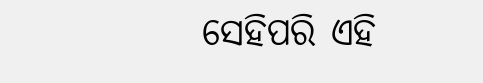ସେହିପରି ଏହି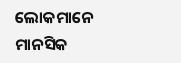ଲୋକମାନେ ମାନସିକ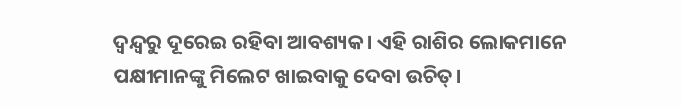ଦ୍ୱନ୍ଦ୍ୱରୁ ଦୂରେଇ ରହିବା ଆବଶ୍ୟକ। ଏହି ରାଶିର ଲୋକମାନେ ପକ୍ଷୀମାନଙ୍କୁ ମିଲେଟ ଖାଇବାକୁ ଦେବା ଉଚିତ୍।